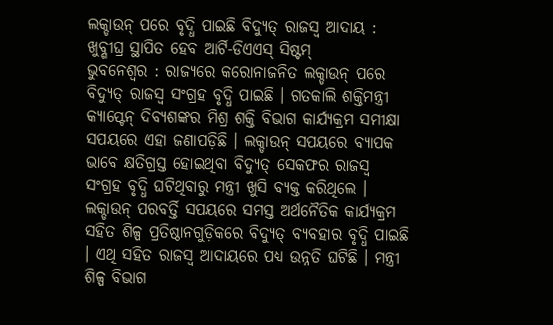ଲକ୍ଡାଉନ୍ ପରେ ବୃଦ୍ଧି ପାଇଛି ବିଦ୍ୟୁତ୍ ରାଜସ୍ୱ ଆଦାୟ : ଖୁବ୍ଶୀଘ୍ର ସ୍ଥାପିତ ହେବ ଆର୍ଟି-ଡିଏଏସ୍ ସିଷ୍ଟମ୍
ଭୁବନେଶ୍ୱର : ରାଜ୍ୟରେ କରୋନାଜନିତ ଲକ୍ଡାଉନ୍ ପରେ ବିଦ୍ୟୁତ୍ ରାଜସ୍ୱ ସଂଗ୍ରହ ବୃଦ୍ଧି ପାଇଛି । ଗତକାଲି ଶକ୍ତିମନ୍ତ୍ରୀ କ୍ୟାପ୍ଟେନ୍ ଦିବ୍ୟଶଙ୍କର ମିଶ୍ର ଶକ୍ତି ବିଭାଗ କାର୍ଯ୍ୟକ୍ରମ ସମୀକ୍ଷା ସପୟରେ ଏହା ଜଣାପଡ଼ିଛି । ଲକ୍ଡାଉନ୍ ସପୟରେ ବ୍ୟାପକ ଭାବେ କ୍ଷତିଗ୍ରସ୍ତ ହୋଇଥିବା ବିଦ୍ୟୁତ୍ ସେକଫର ରାଜସ୍ୱ ସଂଗ୍ରହ ବୃଦ୍ଧି ଘଟିଥିବାରୁ ମନ୍ତ୍ରୀ ଖୁସି ବ୍ୟକ୍ତ କରିଥିଲେ । ଲକ୍ଡାଉନ୍ ପରବର୍ତ୍ତି ସପୟରେ ସମସ୍ତ ଅର୍ଥନୈତିକ କାର୍ଯ୍ୟକ୍ରମ ସହିତ ଶିଳ୍ପ ପ୍ରତିଷ୍ଠାନଗୁଡ଼ିକରେ ବିଦ୍ୟୁତ୍ ବ୍ୟବହାର ବୃଦ୍ଧି ପାଇଛି । ଏଥି ସହିତ ରାଜସ୍ୱ ଆଦାୟରେ ପଧ୍ୟ ଉନ୍ନତି ଘଟିଛି । ମନ୍ତ୍ରୀ ଶିଳ୍ପ ବିଭାଗ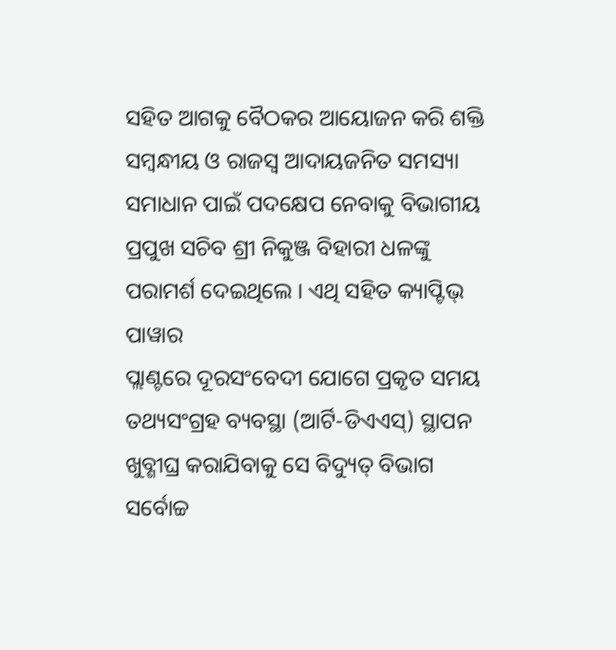ସହିତ ଆଗକୁ ବୈଠକର ଆୟୋଜନ କରି ଶକ୍ତି ସମ୍ବନ୍ଧୀୟ ଓ ରାଜସ୍ୱ ଆଦାୟଜନିତ ସମସ୍ୟା ସମାଧାନ ପାଇଁ ପଦକ୍ଷେପ ନେବାକୁ ବିଭାଗୀୟ ପ୍ରପୁଖ ସଚିବ ଶ୍ରୀ ନିକୁଞ୍ଜ ବିହାରୀ ଧଳଙ୍କୁ ପରାମର୍ଶ ଦେଇଥିଲେ । ଏଥି ସହିତ କ୍ୟାପ୍ଟିଭ୍ ପାୱାର
ପ୍ଲାଣ୍ଟରେ ଦୂରସଂବେଦୀ ଯୋଗେ ପ୍ରକୃତ ସମୟ ତଥ୍ୟସଂଗ୍ରହ ବ୍ୟବସ୍ଥା (ଆର୍ଟି-ଡିଏଏସ୍) ସ୍ଥାପନ ଖୁବ୍ଶୀଘ୍ର କରାଯିବାକୁ ସେ ବିଦ୍ୟୁତ୍ ବିଭାଗ ସର୍ବୋଚ୍ଚ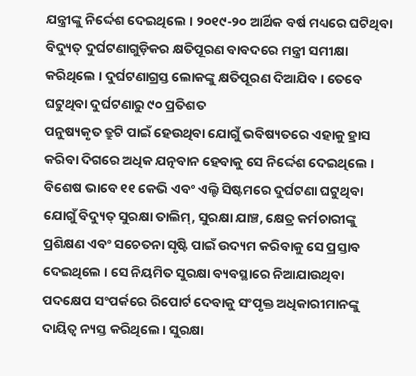ଯନ୍ତ୍ରୀଙ୍କୁ ନିର୍ଦ୍ଦେଶ ଦେଇଥିଲେ । ୨୦୧୯-୨୦ ଆର୍ଥିକ ବର୍ଷ ମଧ୍ୟରେ ଘଟିଥିବା ବିଦ୍ୟୁତ୍ ଦୁର୍ଘଟଣାଗୁଡ଼ିକର କ୍ଷତିପୂରଣ ବାବଦରେ ମନ୍ତ୍ରୀ ସମୀକ୍ଷା କରିଥିଲେ । ଦୁର୍ଘଟଣାଗ୍ରସ୍ତ ଲୋକଙ୍କୁ କ୍ଷତିପୂରଣ ଦିଆଯିବ । ତେବେ ଘଟୁଥିବା ଦୁର୍ଘଟଣାରୁ ୯୦ ପ୍ରତିଶତ
ପନୁଷ୍ୟକୃତ ତ୍ରୁଟି ପାଇଁ ହେଉଥିବା ଯୋଗୁଁ ଭବିଷ୍ୟତରେ ଏହାକୁ ହ୍ରାସ କରିବା ଦିଗରେ ଅଧିକ ଯତ୍ନବାନ ହେବାକୁ ସେ ନିର୍ଦ୍ଦେଶ ଦେଇଥିଲେ । ବିଶେଷ ଭାବେ ୧୧ କେଭି ଏବଂ ଏଲ୍ଟି ସିଷ୍ଟମରେ ଦୁର୍ଘଟଣା ଘଟୁଥିବା ଯୋଗୁଁ ବିଦ୍ୟୁତ୍ ସୁରକ୍ଷା ତାଲିମ୍, ସୁରକ୍ଷା ଯାଞ୍ଚ, କ୍ଷେତ୍ର କର୍ମଚାରୀଙ୍କୁ ପ୍ରଶିକ୍ଷଣ ଏବଂ ସଚେତନା ସୃଷ୍ଟି ପାଇଁ ଉଦ୍ୟମ କରିବାକୁ ସେ ପ୍ରସ୍ତାବ ଦେଇଥିଲେ । ସେ ନିୟମିତ ସୁରକ୍ଷା ବ୍ୟବସ୍ଥାରେ ନିଆଯାଉଥିବା ପଦକ୍ଷେପ ସଂପର୍କରେ ରିପୋର୍ଟ ଦେବାକୁ ସଂପୃକ୍ତ ଅଧିକାରୀମାନଙ୍କୁ ଦାୟିତ୍ୱ ନ୍ୟସ୍ତ କରିଥିଲେ । ସୁରକ୍ଷା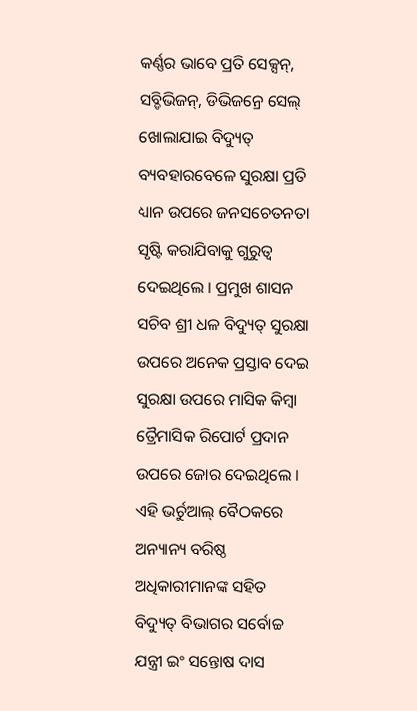କର୍ଣ୍ଣର ଭାବେ ପ୍ରତି ସେକ୍ସନ୍, ସବ୍ଡିଭିଜନ୍, ଡିଭିଜନ୍ରେ ସେଲ୍ ଖୋଲାଯାଇ ବିଦ୍ୟୁତ୍ ବ୍ୟବହାରବେଳେ ସୁରକ୍ଷା ପ୍ରତି ଧ୍ୟାନ ଉପରେ ଜନସଚେତନତା ସୃଷ୍ଟି କରାଯିବାକୁ ଗୁରୁତ୍ୱ ଦେଇଥିଲେ । ପ୍ରମୁଖ ଶାସନ ସଚିବ ଶ୍ରୀ ଧଳ ବିଦ୍ୟୁତ୍ ସୁରକ୍ଷା ଉପରେ ଅନେକ ପ୍ରସ୍ତାବ ଦେଇ ସୁରକ୍ଷା ଉପରେ ମାସିକ କିମ୍ବା ତ୍ରୈମାସିକ ରିପୋର୍ଟ ପ୍ରଦାନ ଉପରେ ଜୋର ଦେଇଥିଲେ । ଏହି ଭର୍ଚୁଆଲ୍ ବୈଠକରେ ଅନ୍ୟାନ୍ୟ ବରିଷ୍ଠ ଅଧିକାରୀମାନଙ୍କ ସହିତ ବିଦ୍ୟୁତ୍ ବିଭାଗର ସର୍ବୋଚ୍ଚ ଯନ୍ତ୍ରୀ ଇଂ ସନ୍ତୋଷ ଦାସ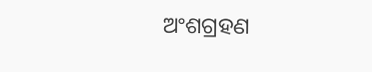ଅଂଶଗ୍ରହଣ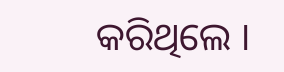କରିଥିଲେ ।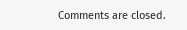Comments are closed.